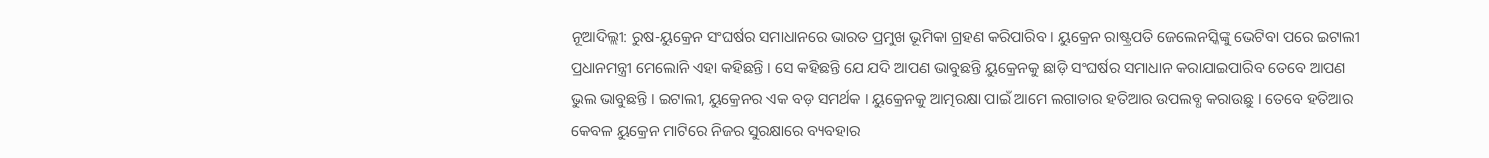ନୂଆଦିଲ୍ଲୀ: ରୁଷ-ୟୁକ୍ରେନ ସଂଘର୍ଷର ସମାଧାନରେ ଭାରତ ପ୍ରମୁଖ ଭୂମିକା ଗ୍ରହଣ କରିପାରିବ । ୟୁକ୍ରେନ ରାଷ୍ଟ୍ରପତି ଜେଲେନସ୍କିଙ୍କୁ ଭେଟିବା ପରେ ଇଟାଲୀ ପ୍ରଧାନମନ୍ତ୍ରୀ ମେଲୋନି ଏହା କହିଛନ୍ତି । ସେ କହିଛନ୍ତି ଯେ ଯଦି ଆପଣ ଭାବୁଛନ୍ତି ୟୁକ୍ରେନକୁ ଛାଡ଼ି ସଂଘର୍ଷର ସମାଧାନ କରାଯାଇପାରିବ ତେବେ ଆପଣ ଭୁଲ ଭାବୁଛନ୍ତି । ଇଟାଲୀ, ୟୁକ୍ରେନର ଏକ ବଡ଼ ସମର୍ଥକ । ୟୁକ୍ରେନକୁ ଆତ୍ମରକ୍ଷା ପାଇଁ ଆମେ ଲଗାତାର ହତିଆର ଉପଲବ୍ଧ କରାଉଛୁ । ତେବେ ହତିଆର କେବଳ ୟୁକ୍ରେନ ମାଟିରେ ନିଜର ସୁରକ୍ଷାରେ ବ୍ୟବହାର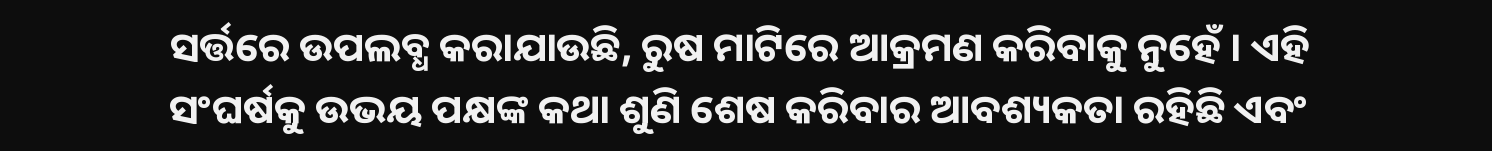ସର୍ତ୍ତରେ ଉପଲବ୍ଧ କରାଯାଉଛି, ରୁଷ ମାଟିରେ ଆକ୍ରମଣ କରିବାକୁ ନୁହେଁ । ଏହି ସଂଘର୍ଷକୁ ଉଭୟ ପକ୍ଷଙ୍କ କଥା ଶୁଣି ଶେଷ କରିବାର ଆବଶ୍ୟକତା ରହିଛି ଏବଂ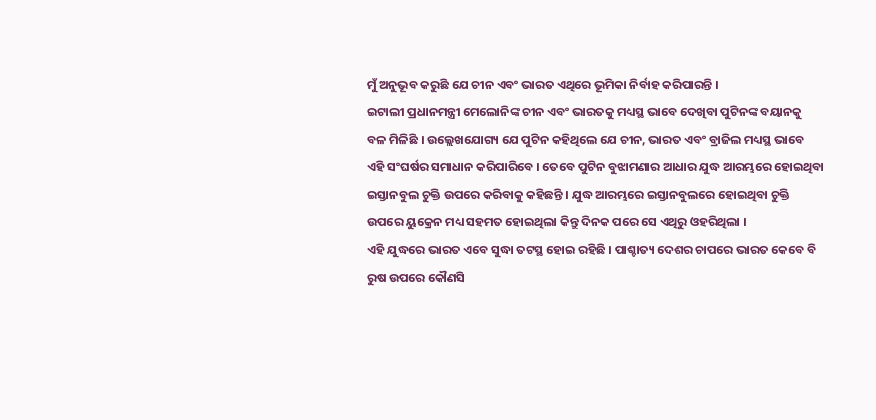ମୁଁ ଅନୁଭୂବ କରୁଛି ଯେ ଚୀନ ଏବଂ ଭାରତ ଏଥିରେ ଭୂମିକା ନିର୍ବାହ କରିପାରନ୍ତି ।
ଇଟାଲୀ ପ୍ରଧାନମନ୍ତ୍ରୀ ମେଲୋନିଙ୍କ ଚୀନ ଏବଂ ଭାରତକୁ ମଧ୍ୟସ୍ଥ ଭାବେ ଦେଖିବା ପୁଟିନଙ୍କ ବୟାନକୁ ବଳ ମିଳିଛି । ଉଲ୍ଲେଖଯୋଗ୍ୟ ଯେ ପୁଟିନ କହିଥିଲେ ଯେ ଚୀନ, ଭାରତ ଏବଂ ବ୍ରାଜିଲ ମଧ୍ୟସ୍ଥ ଭାବେ ଏହି ସଂଘର୍ଷର ସମାଧାନ କରିପାରିବେ । ତେବେ ପୁଟିନ ବୁଝାମଣାର ଆଧାର ଯୁଦ୍ଧ ଆରମ୍ଭରେ ହୋଇଥିବା ଇସ୍ତାନବୁଲ ଚୁକ୍ତି ଉପରେ କରିବାକୁ କହିଛନ୍ତି । ଯୁଦ୍ଧ ଆରମ୍ଭରେ ଇସ୍ତାନବୁଲରେ ହୋଇଥିବା ଚୁକ୍ତି ଉପରେ ୟୁକ୍ରେନ ମଧ୍ୟ ସହମତ ହୋଇଥିଲା କିନ୍ତୁ ଦିନକ ପରେ ସେ ଏଥିରୁ ଓହରିଥିଲା ।
ଏହି ଯୁଦ୍ଧରେ ଭାରତ ଏବେ ସୁଦ୍ଧା ତଟସ୍ଥ ହୋଇ ରହିଛି । ପାଶ୍ଚାତ୍ୟ ଦେଶର ଚାପରେ ଭାରତ କେବେ ବି ରୁଷ ଉପରେ କୌଣସି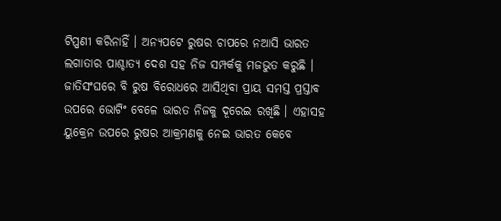ଟିପ୍ପଣୀ କରିନାହିଁ । ଅନ୍ୟପଟେ ରୁଷର ଚାପରେ ନଆସି ଭାରତ ଲଗାତାର ପାଶ୍ଚାତ୍ୟ ଦେଶ ସହ ନିଜ ସମ୍ପର୍କକୁ ମଜଭୁତ କରୁଛି । ଜାତିସଂଘରେ ବି ରୁଷ ବିରୋଧରେ ଆସିଥିବା ପ୍ରାୟ ସମସ୍ତ ପ୍ରସ୍ତାବ ଉପରେ ଭୋଟିଂ ବେଳେ ଭାରତ ନିଜକୁ ଦୂରେଇ ରଖିଛି । ଏହାସହ ୟୁକ୍ରେନ ଉପରେ ରୁଷର ଆକ୍ରମଣକୁ ନେଇ ଭାରତ କେବେ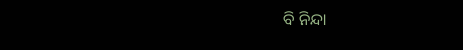ବି ନିନ୍ଦା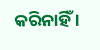କରିନାହିଁ ।